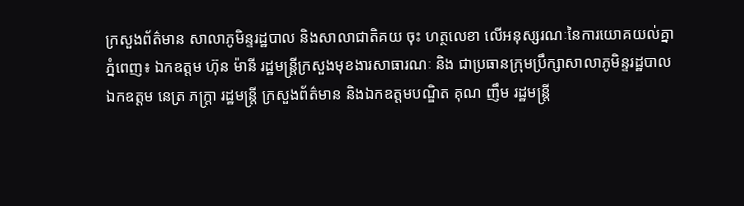ក្រសួងព័ត៌មាន សាលាភូមិន្ទរដ្ឋបាល និងសាលាជាតិគយ ចុះ ហត្ថលេខា លើអនុស្សរណៈនៃការយោគយល់គ្នា
ភ្នំពេញ៖ ឯកឧត្តម ហ៊ុន ម៉ានី រដ្ឋមន្ត្រីក្រសួងមុខងារសាធារណៈ និង ជាប្រធានក្រុមប្រឹក្សាសាលាភូមិន្ទរដ្ឋបាល ឯកឧត្តម នេត្រ ភក្ត្រា រដ្ឋមន្ត្រី ក្រសួងព័ត៌មាន និងឯកឧត្តមបណ្ឌិត គុណ ញឹម រដ្ឋមន្ត្រី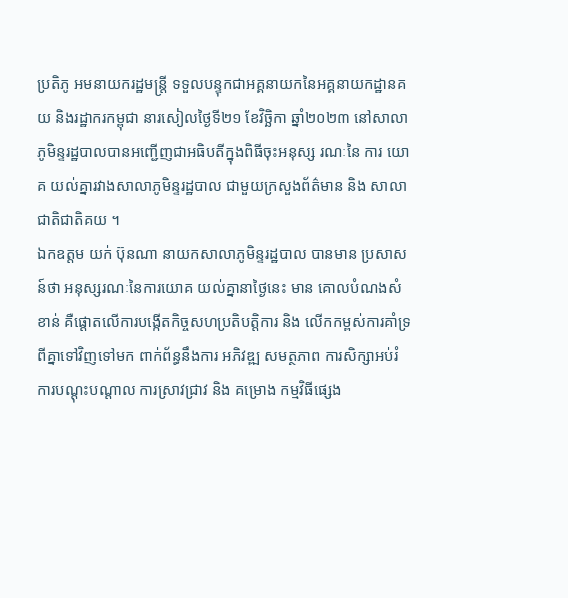ប្រតិភូ អមនាយករដ្ឋមន្ត្រី ទទួលបន្ទុកជាអគ្គនាយកនៃអគ្គនាយកដ្ឋានគយ និងរដ្ឋាករកម្ពុជា នារសៀលថ្ងៃទី២១ ខែវិច្ឆិកា ឆ្នាំ២០២៣ នៅសាលា ភូមិន្ទរដ្ឋបាលបានអញ្ជើញជាអធិបតីក្នុងពិធីចុះអនុស្ស រណៈនៃ ការ យោគ យល់គ្នារវាងសាលាភូមិន្ទរដ្ឋបាល ជាមួយក្រសួងព័ត៌មាន និង សាលាជាតិជាតិគយ ។
ឯកឧត្តម យក់ ប៊ុនណា នាយកសាលាភូមិន្ទរដ្ឋបាល បានមាន ប្រសាសន៍ថា អនុស្សរណៈនៃការយោគ យល់គ្នានាថ្ងៃនេះ មាន គោលបំណងសំខាន់ គឺផ្ដោតលើការបង្កើតកិច្ចសហប្រតិបត្តិការ និង លើកកម្ពស់ការគាំទ្រពីគ្នាទៅវិញទៅមក ពាក់ព័ន្ធនឹងការ អភិវឌ្ឍ សមត្ថភាព ការសិក្សាអប់រំ ការបណ្តុះបណ្តាល ការស្រាវជ្រាវ និង គម្រោង កម្មវិធីផ្សេង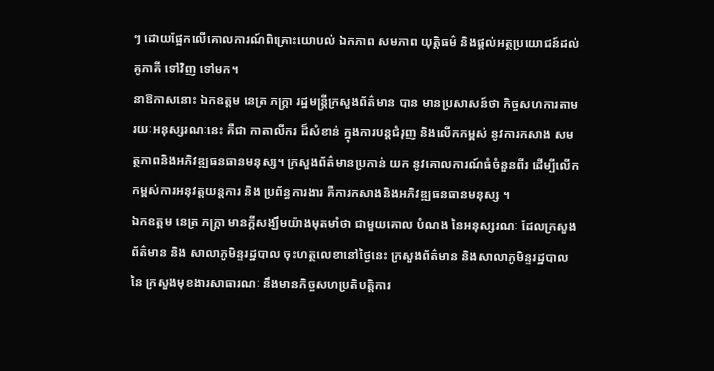ៗ ដោយផ្អែកលើគោលការណ៍ពិគ្រោះយោបល់ ឯកភាព សមភាព យុត្តិធម៌ និងផ្តល់អត្ថប្រយោជន៍ដល់គូភាគី ទៅវិញ ទៅមក។
នាឱកាសនោះ ឯកឧត្តម នេត្រ ភក្ត្រា រដ្ឋមន្រ្តីក្រសួងព័ត៌មាន បាន មានប្រសាសន៍ថា កិច្ចសហការតាមរយៈអនុស្សរណៈនេះ គឺជា កាតាលីករ ដ៏សំខាន់ ក្នុងការបន្តជំរុញ និងលើកកម្ពស់ នូវការកសាង សមត្ថភាពនិងអភិវឌ្ឍធនធានមនុស្ស។ ក្រសួងព័ត៌មានប្រកាន់ យក នូវគោលការណ៍ធំចំនួនពីរ ដើម្បីលើកកម្ពស់ការអនុវត្តយន្តការ និង ប្រព័ន្ធការងារ គឺការកសាងនិងអភិវឌ្ឍធនធានមនុស្ស ។
ឯកឧត្តម នេត្រ ភក្ត្រា មានក្តីសង្ឃឹមយ៉ាងមុតមាំថា ជាមួយគោល បំណង នៃអនុស្សរណៈ ដែលក្រសួងព័ត៌មាន និង សាលាភូមិន្ទរដ្ឋបាល ចុះហត្ថលេខានៅថ្ងៃនេះ ក្រសួងព័ត៌មាន និងសាលាភូមិន្ទរដ្ឋបាល នៃ ក្រសួងមុខងារសាធារណៈ នឹងមានកិច្ចសហប្រតិបត្តិការ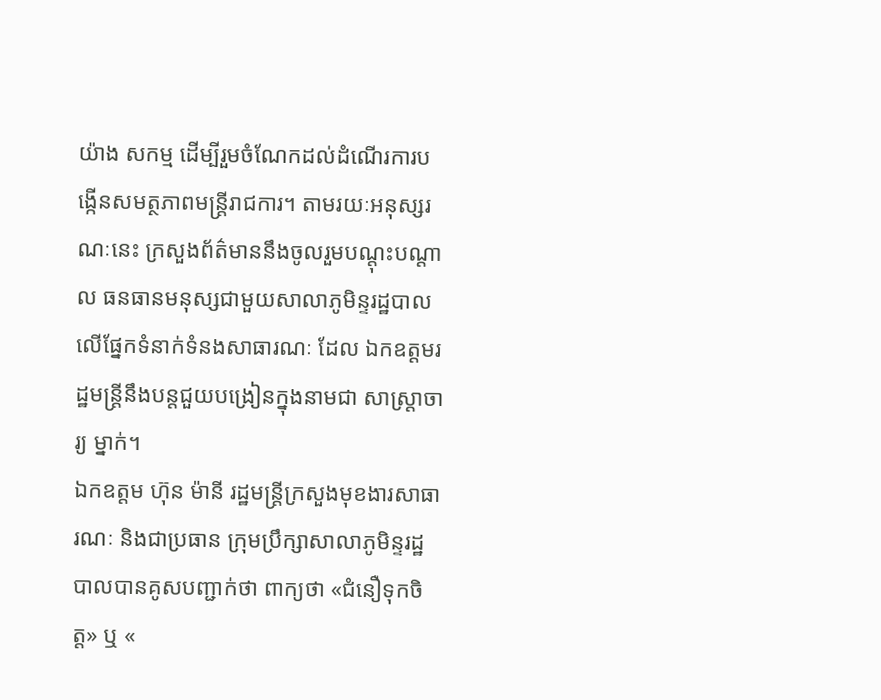យ៉ាង សកម្ម ដើម្បីរួមចំណែកដល់ដំណើរការបង្កើនសមត្ថភាពមន្ត្រីរាជការ។ តាមរយៈអនុស្សរណៈនេះ ក្រសួងព័ត៌មាននឹងចូលរួមបណ្តុះបណ្តាល ធនធានមនុស្សជាមួយសាលាភូមិន្ទរដ្ឋបាលលើផ្នែកទំនាក់ទំនងសាធារណៈ ដែល ឯកឧត្តមរដ្ឋមន្ត្រីនឹងបន្តជួយបង្រៀនក្នុងនាមជា សាស្ត្រាចារ្យ ម្នាក់។
ឯកឧត្តម ហ៊ុន ម៉ានី រដ្ឋមន្ត្រីក្រសួងមុខងារសាធារណៈ និងជាប្រធាន ក្រុមប្រឹក្សាសាលាភូមិន្ទរដ្ឋបាលបានគូសបញ្ជាក់ថា ពាក្យថា «ជំនឿទុកចិត្ត» ឬ «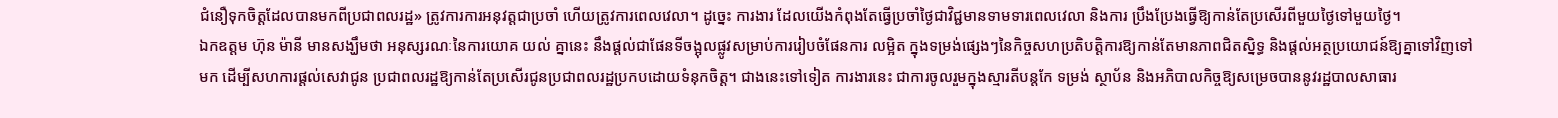ជំនឿទុកចិត្តដែលបានមកពីប្រជាពលរដ្ឋ» ត្រូវការការអនុវត្តជាប្រចាំ ហើយត្រូវការពេលវេលា។ ដូច្នេះ ការងារ ដែលយើងកំពុងតែធ្វើប្រចាំថ្ងៃជាវិជ្ជមានទាមទារពេលវេលា និងការ ប្រឹងប្រែងធ្វើឱ្យកាន់តែប្រសើរពីមួយថ្ងៃទៅមួយថ្ងៃ។
ឯកឧត្តម ហ៊ុន ម៉ានី មានសង្ឃឹមថា អនុស្សរណៈនៃការយោគ យល់ គ្នានេះ នឹងផ្តល់ជាផែនទីចង្អុលផ្លូវសម្រាប់ការរៀបចំផែនការ លម្អិត ក្នុងទម្រង់ផ្សេងៗនៃកិច្ចសហប្រតិបត្តិការឱ្យកាន់តែមានភាពជិតស្និទ្ធ និងផ្តល់អត្ថប្រយោជន៍ឱ្យគ្នាទៅវិញទៅមក ដើម្បីសហការផ្តល់សេវាជូន ប្រជាពលរដ្ឋឱ្យកាន់តែប្រសើរជូនប្រជាពលរដ្ឋប្រកបដោយទំនុកចិត្ត។ ជាងនេះទៅទៀត ការងារនេះ ជាការចូលរួមក្នុងស្មារតីបន្តកែ ទម្រង់ ស្ថាប័ន និងអភិបាលកិច្ចឱ្យសម្រេចបាននូវរដ្ឋបាលសាធារ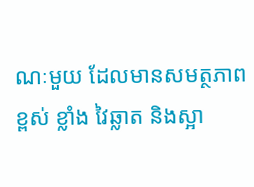ណៈមួយ ដែលមានសមត្ថភាពខ្ពស់ ខ្លាំង វៃឆ្លាត និងស្អា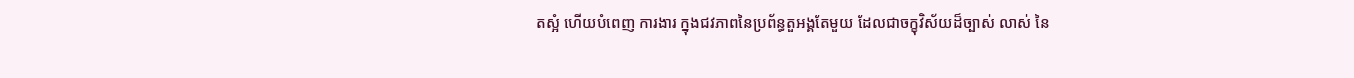តស្អំ ហើយបំពេញ ការងារ ក្នុងជវភាពនៃប្រព័ន្ធតួអង្គតែមួយ ដែលជាចក្ខុវិស័យដ៏ច្បាស់ លាស់ នៃ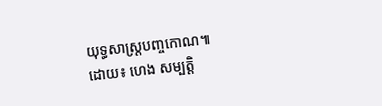យុទ្ធសាស្ត្របញ្ចកោណ៕
ដោយ៖ ហេង សម្បត្តិ